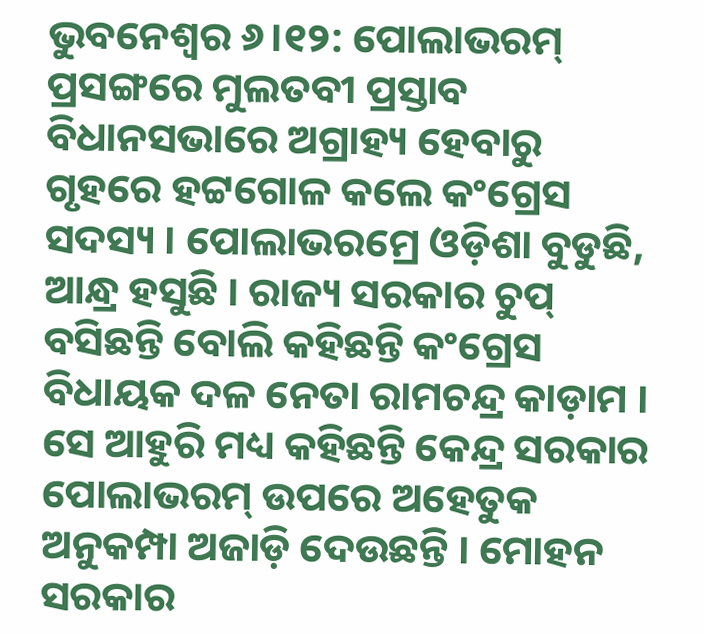ଭୁବନେଶ୍ବର ୬।୧୨: ପୋଲାଭରମ୍ ପ୍ରସଙ୍ଗରେ ମୁଲତବୀ ପ୍ରସ୍ତାବ ବିଧାନସଭାରେ ଅଗ୍ରାହ୍ୟ ହେବାରୁ ଗୃହରେ ହଟ୍ଟଗୋଳ କଲେ କଂଗ୍ରେସ ସଦସ୍ୟ । ପୋଲାଭରମ୍ରେ ଓଡ଼ିଶା ବୁଡୁଛି, ଆନ୍ଧ୍ର ହସୁଛି । ରାଜ୍ୟ ସରକାର ଚୁପ୍ ବସିଛନ୍ତି ବୋଲି କହିଛନ୍ତି କଂଗ୍ରେସ ବିଧାୟକ ଦଳ ନେତା ରାମଚନ୍ଦ୍ର କାଡ଼ାମ । ସେ ଆହୁରି ମଧ୍ୟ କହିଛନ୍ତି କେନ୍ଦ୍ର ସରକାର ପୋଲାଭରମ୍ ଉପରେ ଅହେତୁକ ଅନୁକମ୍ପା ଅଜାଡ଼ି ଦେଉଛନ୍ତି । ମୋହନ ସରକାର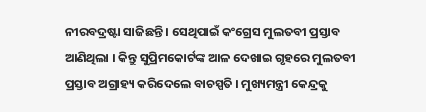ନୀରବଦ୍ରଷ୍ଟା ସାଜିଛନ୍ତି । ସେଥିପାଇଁ କଂଗ୍ରେସ ମୁଲତବୀ ପ୍ରସ୍ତାବ ଆଣିଥିଲା । କିନ୍ତୁ ସୁପ୍ରିମକୋର୍ଟଙ୍କ ଆଳ ଦେଖାଇ ଗୃହରେ ମୁଲତବୀ ପ୍ରସ୍ତାବ ଅଗ୍ରାହ୍ୟ କରିଦେଲେ ବାଚସ୍ପତି । ମୁଖ୍ୟମନ୍ତ୍ରୀ କେନ୍ଦ୍ରକୁ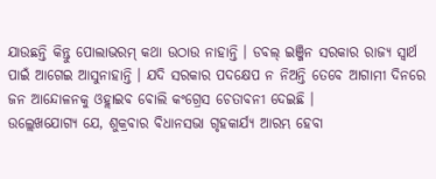ଯାଉଛନ୍ତି କିନ୍ତୁ ପୋଲାଭରମ୍ କଥା ଉଠାଉ ନାହାନ୍ତି । ଡବଲ୍ ଇଞ୍ଜିନ ସରକାର ରାଜ୍ୟ ସ୍ବାର୍ଥ ପାଇଁ ଆଗେଇ ଆସୁନାହାନ୍ତି । ଯଦି ସରକାର ପଦକ୍ଷେପ ନ ନିଅନ୍ତି ତେବେ ଆଗାମୀ ଦିନରେ ଜନ ଆନ୍ଦୋଳନକୁ ଓହ୍ଲାଇବ ବୋଲି କଂଗ୍ରେସ ଚେତାବନୀ ଦେଇଛି ।
ଉଲ୍ଲେଖଯୋଗ୍ୟ ଯେ, ଶୁକ୍ରବାର ବିଧାନସଭା ଗୃହକାର୍ଯ୍ୟ ଆରମ୍ଭ ହେବା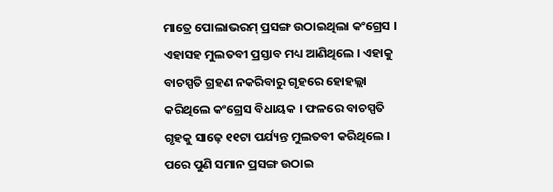ମାତ୍ରେ ପୋଲାଭରମ୍ ପ୍ରସଙ୍ଗ ଉଠାଇଥିଲା କଂଗ୍ରେସ । ଏହାସହ ମୁଲତବୀ ପ୍ରସ୍ତାବ ମଧ୍ୟ ଆଣିଥିଲେ । ଏହାକୁ ବାଚସ୍ପତି ଗ୍ରହଣ ନକରିବାରୁ ଗୃହରେ ହୋହଲ୍ଲା କରିଥିଲେ କଂଗ୍ରେସ ବିଧାୟକ । ଫଳରେ ବାଚସ୍ପତି ଗୃହକୁ ସାଢ଼େ ୧୧ଟା ପର୍ଯ୍ୟନ୍ତ ମୁଲତବୀ କରିଥିଲେ । ପରେ ପୁଣି ସମାନ ପ୍ରସଙ୍ଗ ଉଠାଇ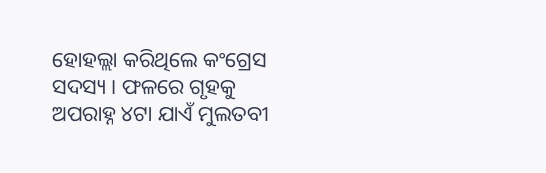ହୋହଲ୍ଲା କରିଥିଲେ କଂଗ୍ରେସ ସଦସ୍ୟ । ଫଳରେ ଗୃହକୁ ଅପରାହ୍ନ ୪ଟା ଯାଏଁ ମୁଲତବୀ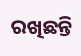ରଖିଛନ୍ତି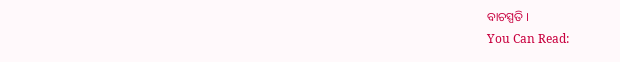ବାଚସ୍ପତି ।
You Can Read: